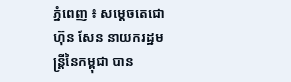ភ្នំពេញ ៖ សម្ដេចតេជោ ហ៊ុន សែន នាយករដ្ឋមន្ដ្រីនៃកម្ពុជា បាន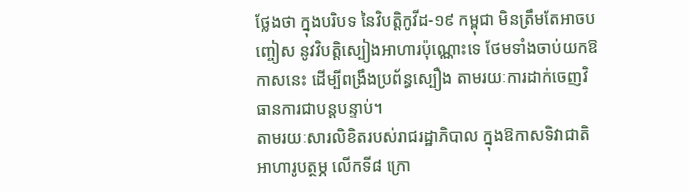ថ្លែងថា ក្នុងបរិបទ នៃវិបត្តិកូវីដ-១៩ កម្ពុជា មិនត្រឹមតែអាចបញ្ចៀស នូវវិបត្តិស្បៀងអាហារប៉ុណ្ណោះទេ ថែមទាំងចាប់យកឱកាសនេះ ដើម្បីពង្រឹងប្រព័ន្ធស្បឿង តាមរយៈការដាក់ចេញវិធានការជាបន្ដបន្ទាប់។
តាមរយៈសារលិខិតរបស់រាជរដ្ឋាភិបាល ក្នុងឱកាសទិវាជាតិអាហារូបត្ថម្ភ លើកទី៨ ក្រោ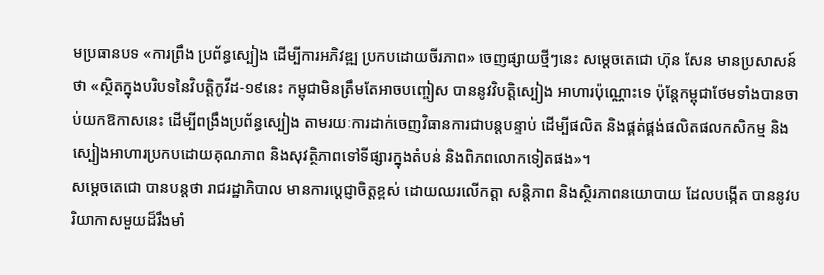មប្រធានបទ «ការព្រឹង ប្រព័ន្ធស្បៀង ដើម្បីការអភិវឌ្ឍ ប្រកបដោយចីរភាព» ចេញផ្សាយថ្មីៗនេះ សម្ដេចតេជោ ហ៊ុន សែន មានប្រសាសន៍ថា «ស្ថិតក្នុងបរិបទនៃវិបត្តិកូវីដ-១៩នេះ កម្ពុជាមិនត្រឹមតែអាចបញ្ចៀស បាននូវវិបត្តិស្បៀង អាហារប៉ុណ្ណោះទេ ប៉ុន្តែកម្ពុជាថែមទាំងបានចាប់យកឱកាសនេះ ដើម្បីពង្រឹងប្រព័ន្ធស្បៀង តាមរយៈការដាក់ចេញវិធានការជាបន្តបន្ទាប់ ដើម្បីផលិត និងផ្គត់ផ្គង់ផលិតផលកសិកម្ម និងស្បៀងអាហារប្រកបដោយគុណភាព និងសុវត្ថិភាពទៅទីផ្សារក្នុងតំបន់ និងពិភពលោកទៀតផង»។
សម្ដេចតេជោ បានបន្ដថា រាជរដ្ឋាភិបាល មានការប្ដេជ្ញាចិត្តខ្ពស់ ដោយឈរលើកត្តា សន្តិភាព និងស្ថិរភាពនយោបាយ ដែលបង្កើត បាននូវបរិយាកាសមួយដ៏រឹងមាំ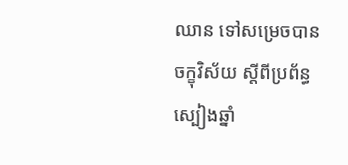ឈាន ទៅសម្រេចបាន ចក្ខុវិស័យ ស្តីពីប្រព័ន្ធស្បៀងឆ្នាំ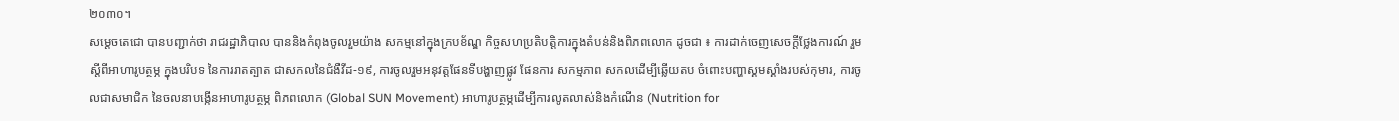២០៣០។
សម្ដេចតេជោ បានបញ្ជាក់ថា រាជរដ្ឋាភិបាល បាននិងកំពុងចូលរួមយ៉ាង សកម្មនៅក្នុងក្របខ័ណ្ឌ កិច្ចសហប្រតិបត្តិការក្នុងតំបន់និងពិភពលោក ដូចជា ៖ ការដាក់ចេញសេចក្ដីថ្លែងការណ៍ រួមស្តីពីអាហារូបត្ថម្ភ ក្នុងបរិបទ នៃការរាតត្បាត ជាសកលនៃជំងឺវីដ-១៩, ការចូលរួមអនុវត្តផែនទីបង្ហាញផ្លូវ ផែនការ សកម្មភាព សកលដើម្បីឆ្លើយតប ចំពោះបញ្ហាស្គមស្គាំងរបស់កុមារ, ការចូលជាសមាជិក នៃចលនាបង្កើនអាហារូបត្ថម្ភ ពិភពលោក (Global SUN Movement) អាហារូបត្ថម្ភដើម្បីការលូតលាស់និងកំណើន (Nutrition for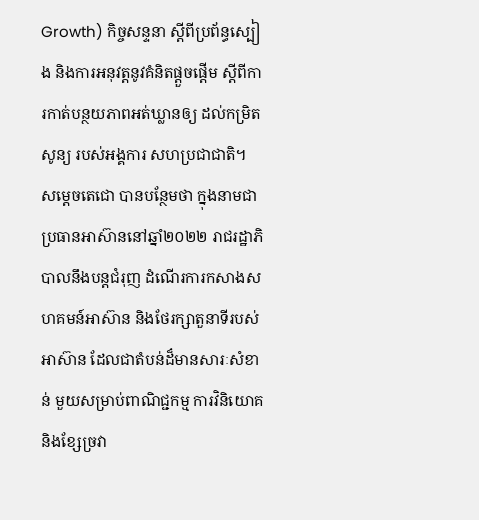Growth) កិច្ចសន្ទនា ស្តីពីប្រព័ន្ធស្បៀង និងការអនុវត្តនូវគំនិតផ្តួចផ្តើម ស្ដីពីការកាត់បន្ថយភាពអត់ឃ្លានឲ្យ ដល់កម្រិតសូន្យ របស់អង្គការ សហប្រជាជាតិ។
សម្ដេចតេជោ បានបន្ថែមថា ក្នុងនាមជាប្រធានអាស៊ាននៅឆ្នាំ២០២២ រាជរដ្ឋាភិបាលនឹងបន្តជំរុញ ដំណើរការកសាងសហគមន៍អាស៊ាន និងថែរក្សាតួនាទីរបស់អាស៊ាន ដែលជាតំបន់ដ៏មានសារៈសំខាន់ មួយសម្រាប់ពាណិជ្ជកម្ម ការវិនិយោគ និងខ្សែច្រវា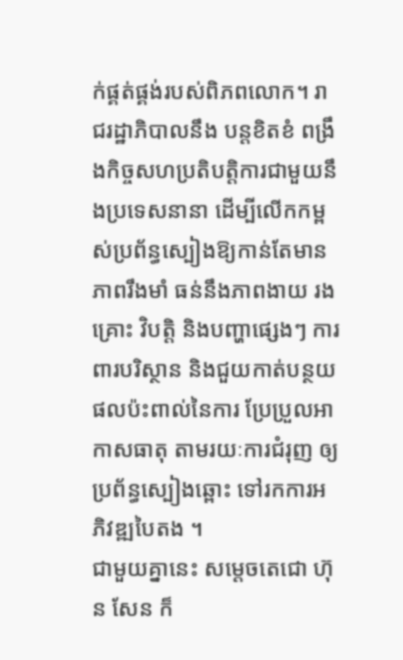ក់ផ្គត់ផ្គង់របស់ពិភពលោក។ រាជរដ្ឋាភិបាលនឹង បន្តខិតខំ ពង្រឹងកិច្ចសហប្រតិបត្តិការជាមួយនឹងប្រទេសនានា ដើម្បីលើកកម្ពស់ប្រព័ន្ធស្បៀងឱ្យកាន់តែមានភាពរឹងមាំ ធន់នឹងភាពងាយ រងគ្រោះ វិបត្តិ និងបញ្ហាផ្សេងៗ ការពារបរិស្ថាន និងជួយកាត់បន្ថយផលប៉ះពាល់នៃការ ប្រែប្រួលអាកាសធាតុ តាមរយៈការជំរុញ ឲ្យប្រព័ន្ធស្បៀងឆ្ពោះ ទៅរកការអភិវឌ្ឍបៃតង ។
ជាមួយគ្នានេះ សម្ដេចតេជោ ហ៊ុន សែន ក៏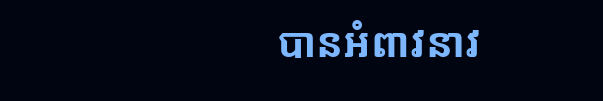បានអំពាវនាវ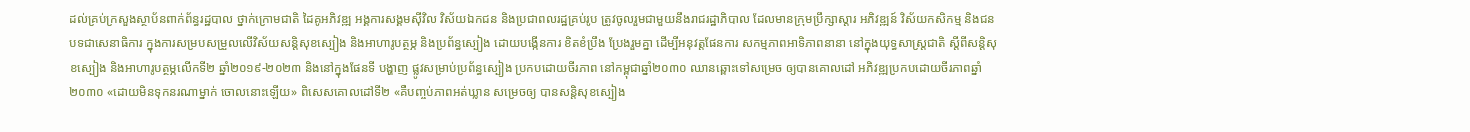ដល់គ្រប់ក្រសួងស្ថាប័នពាក់ព័ន្ធរដ្ឋបាល ថ្នាក់ក្រោមជាតិ ដៃគូអភិវឌ្ឍ អង្គការសង្គមស៊ីវិល វិស័យឯកជន និងប្រជាពលរដ្ឋគ្រប់រូប ត្រូវចូលរួមជាមួយនឹងរាជរដ្ឋាភិបាល ដែលមានក្រុមប្រឹក្សាស្តារ អភិវឌ្ឍន៍ វិស័យកសិកម្ម និងជនបទជាសេនាធិការ ក្នុងការសម្របសម្រួលលើវិស័យសន្តិសុខស្បៀង និងអាហារូបត្ថម្ភ និងប្រព័ន្ធស្បៀង ដោយបង្កើនការ ខិតខំប្រឹង ប្រែងរួមគ្នា ដើម្បីអនុវត្តផែនការ សកម្មភាពអាទិភាពនានា នៅក្នុងយុទ្ធសាស្ត្រជាតិ ស្តីពីសន្តិសុខស្បៀង និងអាហារូបត្ថម្ភលើកទី២ ឆ្នាំ២០១៩-២០២៣ និងនៅក្នុងផែនទី បង្ហាញ ផ្លូវសម្រាប់ប្រព័ន្ធស្បៀង ប្រកបដោយចីរភាព នៅកម្ពុជាឆ្នាំ២០៣០ ឈានឆ្ពោះទៅសម្រេច ឲ្យបានគោលដៅ អភិវឌ្ឍប្រកបដោយចីរភាពឆ្នាំ២០៣០ «ដោយមិនទុកនរណាម្នាក់ ចោលនោះឡើយ» ពិសេសគោលដៅទី២ «គឺបញ្ចប់ភាពអត់ឃ្លាន សម្រេចឲ្យ បានសន្តិសុខស្បៀង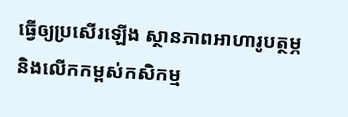ធ្វើឲ្យប្រសើរឡើង ស្ថានភាពអាហារូបត្ថម្ភ និងលើកកម្ពស់កសិកម្ម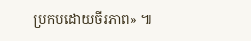ប្រកបដោយចីរភាព» ៕